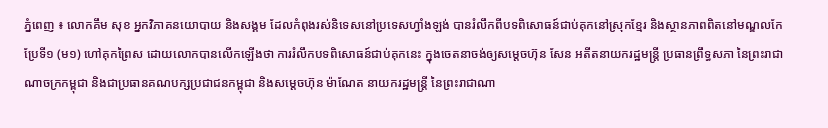ភ្នំពេញ ៖ លោកគឹម សុខ អ្នកវិភាគនយោបាយ និងសង្គម ដែលកំពុងរស់និទេសនៅប្រទេសហ្វាំងឡង់ បានរំលឹកពីបទពិសោធន៍ជាប់គុកនៅស្រុកខ្មែរ និងស្ថានភាពពិតនៅមណ្ឌលកែប្រែទី១ (ម១) ហៅគុកព្រៃស ដោយលោកបានលើកឡើងថា ការរំលឹកបទពិសោធន៍ជាប់គុកនេះ ក្នុងចេតនាចង់ឲ្យសម្ដេចហ៊ុន សែន អតីតនាយករដ្ឋមន្ត្រី ប្រធានព្រឹទ្ធសភា នៃព្រះរាជាណាចក្រកម្ពុជា និងជាប្រធានគណបក្សប្រជាជនកម្ពុជា និងសម្ដេចហ៊ុន ម៉ាណែត នាយករដ្ឋមន្ត្រី នៃព្រះរាជាណា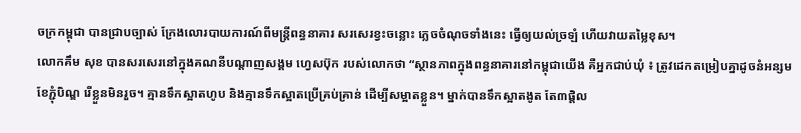ចក្រកម្ពុជា បានជ្រាបច្បាស់ ក្រែងលោរបាយការណ៍ពីមន្ត្រីពន្ធនាគារ សរសេរខ្វះចន្លោះ ភ្លេចចំណុចទាំងនេះ ធ្វើឲ្យយល់ច្រឡំ ហើយវាយតម្លៃខុស។
លោកគឹម សុខ បានសរសេរនៅក្នុងគណនីបណ្ដាញសង្គម ហ្វេសប៊ុក របស់លោកថា “ស្ថានភាពក្នុងពន្ធនាគារនៅកម្ពុជាយើង គឺអ្នកជាប់ឃុំ ៖ ត្រូវដេកតម្រៀបគ្នាដូចនំអន្សមខែភ្ជុំបិណ្ឌ រើខ្លួនមិនរួច។ គ្មានទឹកស្អាតហូប និងគ្មានទឹកស្អាតប្រើគ្រប់គ្រាន់ ដើម្បីសម្អាតខ្លួន។ ម្នាក់បានទឹកស្អាតងូត តែ៣ផ្តិល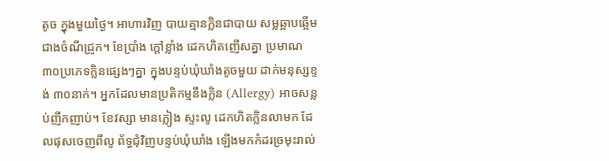តូច ក្នុងមួយថ្ងៃ។ អាហារវិញ បាយគ្មានក្លិនជាបាយ សម្លឆ្អាបឆ្អើមជាងចំណីជ្រូក។ ខែប្រាំង ក្ដៅខ្លាំង ដេកហិតញើសគ្នា ប្រមាណ ៣០ប្រភេទក្លិនផ្សេងៗគ្នា ក្នុងបន្ទប់ឃុំឃាំងតូចមួយ ដាក់មនុស្សខ្ទង់ ៣០នាក់។ អ្នកដែលមានប្រតិកម្មនឹងក្លិន (Allergy) អាចសន្លប់ញឹកញាប់។ ខែវស្សា មានភ្លៀង ស្ទះលូ ដេកហិតក្លិនលាមក ដែលផុសចេញពីលូ ព័ទ្ធជុំវិញបន្ទប់ឃុំឃាំង ឡើងមកកំដរច្រមុះរាល់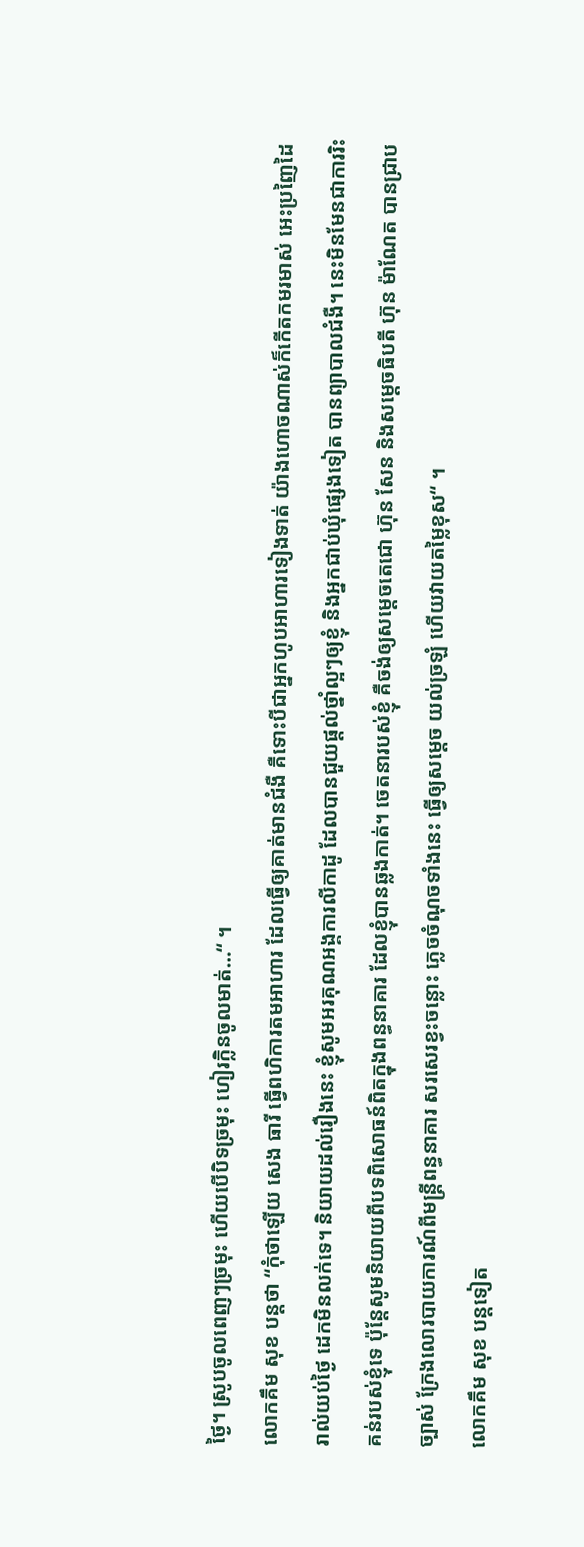ថ្ងៃ។ ស្រូបចូលពេញៗច្រមុះ ហើយបើបិទច្រមុះ ហៀរក្លិនចូលមាត់…“ ។
លោកគឹម សុខ បន្តថា “កុំថាឡើយ សេង ធារី ធ្វើពហិការតមអាហារ ដែលធ្វើឲ្យគាត់មានជំងឺ គឺទោះបីជាអ្នកហូបអាហារទៀងទាត់ យ៉ាងហោចណាស់ក៏កើតកមរមាស់ អេះប្រញៃដៃ រាល់យប់ថ្ងៃ ដេកមិនលក់ទេ។ និយាយដល់រឿងនេះ ខ្ញុំសូមអរគុណអង្គការលីកាដូ ដែលបានជួយផ្ដល់ថ្នាំល្អៗឲ្យខ្ញុំ និងអ្នកជាប់ឃុំផ្សេងទៀត បានព្យាបាលជំងឺ។ នេះមិនមែនជាការរិះគន់របស់ខ្ញុំទេ ប៉ុន្តែសូមនិយាយពីបទពិសោធន៍ពិតក្នុងពន្ធនាគារ ដែលខ្ញុំបានឆ្លងកាត់។ ចេតនារបស់ខ្ញុំ គឺចង់ឲ្យសម្ដេចតេជោ ហ៊ុន សែន និងសម្ដេចធិបតី ហ៊ុន ម៉ាណែត បានជ្រាបច្បាស់ ក្រែងលោរបាយការណ៍ពីមន្ត្រីពន្ធនាគារ សរសេរខ្វះចន្លោះ ភ្លេចចំណុចទាំងនេះ ធ្វើឲ្យសម្ដេច យល់ច្រឡំ ហើយវាយតម្លៃខុស“ ។
លោកគឹម សុខ បន្តទៀត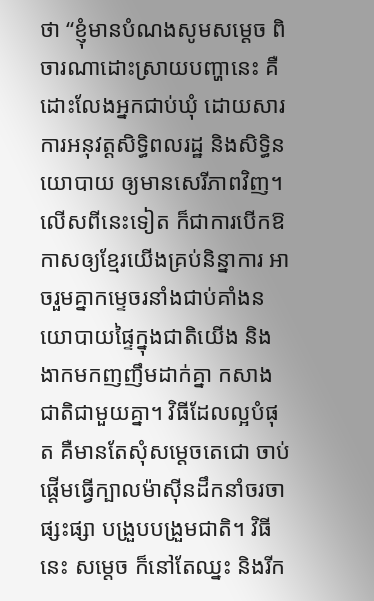ថា “ខ្ញុំមានបំណងសូមសម្ដេច ពិចារណាដោះស្រាយបញ្ហានេះ គឺដោះលែងអ្នកជាប់ឃុំ ដោយសារការអនុវត្តសិទ្ធិពលរដ្ឋ និងសិទ្ធិនយោបាយ ឲ្យមានសេរីភាពវិញ។ លើសពីនេះទៀត ក៏ជាការបើកឱកាសឲ្យខ្មែរយើងគ្រប់និន្នាការ អាចរួមគ្នាកម្ទេចរនាំងជាប់គាំងនយោបាយផ្ទៃក្នុងជាតិយើង និងងាកមកញញឹមដាក់គ្នា កសាងជាតិជាមួយគ្នា។ វិធីដែលល្អបំផុត គឺមានតែសុំសម្ដេចតេជោ ចាប់ផ្ដើមធ្វើក្បាលម៉ាស៊ីនដឹកនាំចរចាផ្សះផ្សា បង្រួបបង្រួមជាតិ។ វិធីនេះ សម្ដេច ក៏នៅតែឈ្នះ និងរីក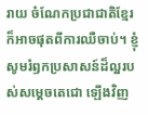រាយ ចំណែកប្រជាជាតិខ្មែរ ក៏អាចផុតពីការឈឺចាប់។ ខ្ញុំសូមរំឭកប្រសាសន៍ដ៏ល្អរបស់សម្ដេចតេជោ ឡើងវិញ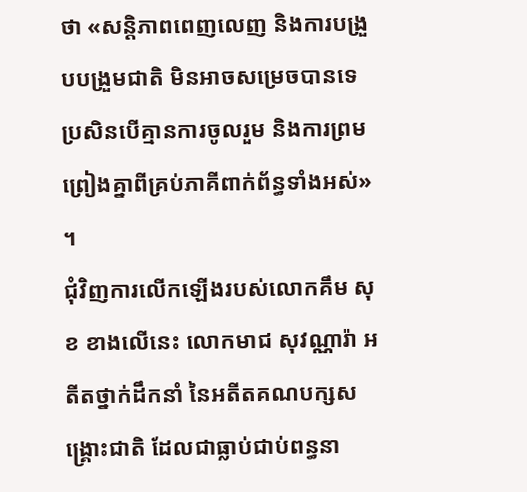ថា «សន្តិភាពពេញលេញ និងការបង្រួបបង្រួមជាតិ មិនអាចសម្រេចបានទេ ប្រសិនបើគ្មានការចូលរួម និងការព្រមព្រៀងគ្នាពីគ្រប់ភាគីពាក់ព័ន្ធទាំងអស់» ។
ជុំវិញការលើកឡើងរបស់លោកគឹម សុខ ខាងលើនេះ លោកមាជ សុវណ្ណារ៉ា អតីតថ្នាក់ដឹកនាំ នៃអតីតគណបក្សសង្រ្គោះជាតិ ដែលជាធ្លាប់ជាប់ពន្ធនា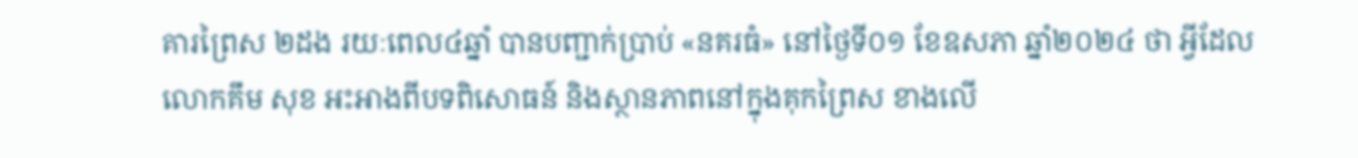គារព្រៃស ២ដង រយៈពេល៤ឆ្នាំ បានបញ្ជាក់ប្រាប់ «នគរធំ» នៅថ្ងៃទី០១ ខែឧសភា ឆ្នាំ២០២៤ ថា អ្វីដែលលោកគឹម សុខ អះអាងពីបទពិសោធន៍ និងស្ថានភាពនៅក្នុងគុកព្រៃស ខាងលើ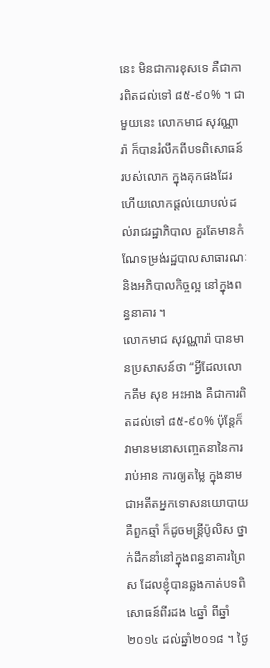នេះ មិនជាការខុសទេ គឺជាការពិតដល់ទៅ ៨៥-៩០% ។ ជាមួយនេះ លោកមាជ សុវណ្ណារ៉ា ក៏បានរំលឹកពីបទពិសោធន៍របស់លោក ក្នុងគុកផងដែរ ហើយលោកផ្ដល់យោបល់ដល់រាជរដ្ឋាភិបាល គួរតែមានកំណែទម្រង់រដ្ឋបាលសាធារណៈ និងអភិបាលកិច្ចល្អ នៅក្នុងពន្ធនាគារ ។
លោកមាជ សុវណ្ណារ៉ា បានមានប្រសាសន៍ថា “អ្វីដែលលោកគឹម សុខ អះអាង គឺជាការពិតដល់ទៅ ៨៥-៩០% ប៉ុន្តែក៏វាមានមនោសញ្ចេតនានៃការរាប់អាន ការឲ្យតម្លៃ ក្នុងនាមជាអតីតអ្នកទោសនយោបាយ គឺពួកឆ្មាំ ក៏ដូចមន្រ្តីប៉ូលិស ថ្នាក់ដឹកនាំនៅក្នុងពន្ធនាគារព្រៃស ដែលខ្ញុំបានឆ្លងកាត់បទពិសោធន៍ពីរដង ៤ឆ្នាំ ពីឆ្នាំ២០១៤ ដល់ឆ្នាំ២០១៨ ។ ថ្ងៃ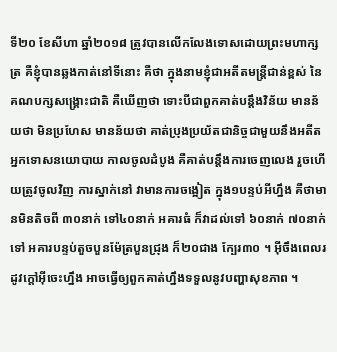ទី២០ ខែសីហា ឆ្នាំ២០១៨ ត្រូវបានលើកលែងទោសដោយព្រះមហាក្សត្រ គឺខ្ញុំបានឆ្លងកាត់នៅទីនោះ គឺថា ក្នុងនាមខ្ញុំជាអតីតមន្រ្តីជាន់ខ្ពស់ នៃគណបក្សសង្រ្គោះជាតិ គឺឃើញថា ទោះបីជាពួកគាត់បន្តឹងវិន័យ មានន័យថា មិនប្រហែស មានន័យថា គាត់ប្រុងប្រយ័តជានិច្ចជាមួយនឹងអតីតអ្នកទោសនយោបាយ កាលចូលដំបូង គឺគាត់បន្ដឹងការចេញលេង រួចហើយត្រូវចូលវិញ ការស្នាក់នៅ វាមានការចង្អៀត ក្នុង១បន្ទប់អីហ្នឹង គឺថាមានមិនតិចពី ៣០នាក់ ទៅ៤០នាក់ អគារធំ ក៏វាដល់ទៅ ៦០នាក់ ៧០នាក់ទៅ អគារបន្ទប់តួចបួនម៉ែត្របួនជ្រុង ក៏២០ជាង ក្បែរ៣០ ។ អ៊ីចឹងពេលរដូវក្ដៅអ៊ីចេះហ្នឹង អាចធ្វើឲ្យពួកគាត់ហ្នឹងទទួលនូវបញ្ហាសុខភាព ។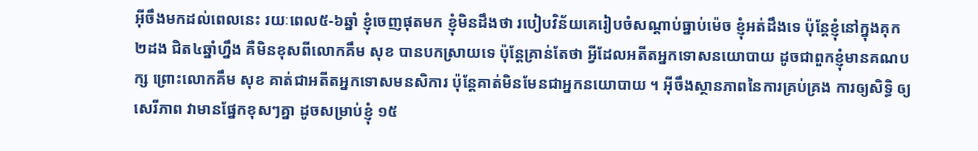អ៊ីចឹងមកដល់ពេលនេះ រយៈពេល៥-៦ឆ្នាំ ខ្ញុំចេញផុតមក ខ្ញុំមិនដឹងថា របៀបវិន័យគេរៀបចំសណ្ដាប់ធ្នាប់ម៉េច ខ្ញុំអត់ដឹងទេ ប៉ុន្តែខ្ញុំនៅក្នុងគុក ២ដង ជិត៤ឆ្នាំហ្នឹង គឺមិនខុសពីលោកគឹម សុខ បានបកស្រាយទេ ប៉ុន្តែគ្រាន់តែថា អ្វីដែលអតីតអ្នកទោសនយោបាយ ដូចជាពួកខ្ញុំមានគណបក្ស ព្រោះលោកគឹម សុខ គាត់ជាអតីតអ្នកទោសមនសិការ ប៉ុន្តែគាត់មិនមែនជាអ្នកនយោបាយ ។ អ៊ីចឹងស្ថានភាពនៃការគ្រប់គ្រង ការឲ្យសិទ្ធិ ឲ្យសេរីភាព វាមានផ្នែកខុសៗគ្នា ដូចសម្រាប់ខ្ញុំ ១៥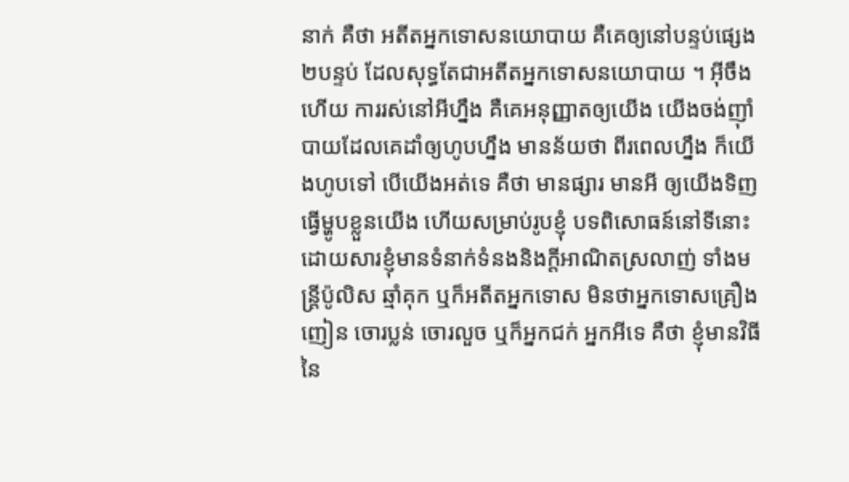នាក់ គឺថា អតីតអ្នកទោសនយោបាយ គឺគេឲ្យនៅបន្ទប់ផ្សេង ២បន្ទប់ ដែលសុទ្ធតែជាអតីតអ្នកទោសនយោបាយ ។ អ៊ីចឹងហើយ ការរស់នៅអីហ្នឹង គឺគេអនុញ្ញាតឲ្យយើង យើងចង់ញ៉ាំបាយដែលគេដាំឲ្យហូបហ្នឹង មានន័យថា ពីរពេលហ្នឹង ក៏យើងហូបទៅ បើយើងអត់ទេ គឺថា មានផ្សារ មានអី ឲ្យយើងទិញ ធ្វើម្ហូបខ្លួនយើង ហើយសម្រាប់រូបខ្ញុំ បទពិសោធន៍នៅទីនោះ ដោយសារខ្ញុំមានទំនាក់ទំនងនិងក្ដីអាណិតស្រលាញ់ ទាំងមន្រ្តីប៉ូលិស ឆ្មាំគុក ឬក៏អតីតអ្នកទោស មិនថាអ្នកទោសគ្រឿងញៀន ចោរប្លន់ ចោរលួច ឬក៏អ្នកជក់ អ្នកអីទេ គឺថា ខ្ញុំមានវិធីនៃ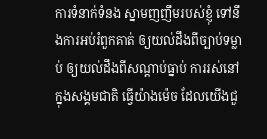ការទំនាក់ទំនង ស្នាមញញឹមរបស់ខ្ញុំ ទៅនឹងការអប់រំពួកគាត់ ឲ្យយល់ដឹងពីច្បាប់ទម្លាប់ ឲ្យយល់ដឹងពីសណ្ដាប់ធ្នាប់ ការរស់នៅក្នុងសង្គមជាតិ ធ្វើយ៉ាងម៉េច ដែលយើងជួ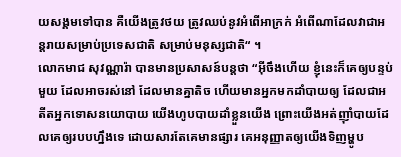យសង្គមទៅបាន គឺយើងត្រូវថយ ត្រូវឈប់នូវអំពើអាក្រក់ អំពើណាដែលវាជាអន្តរាយសម្រាប់ប្រទេសជាតិ សម្រាប់មនុស្សជាតិ“ ។
លោកមាជ សុវណ្ណារ៉ា បានមានប្រសាសន៍បន្តថា “អ៊ីចឹងហើយ ខ្ញុំនេះក៏គេឲ្យបន្ទប់មួយ ដែលអាចរស់នៅ ដែលមានគ្នាតិច ហើយមានអ្នកមកដាំបាយឲ្យ ដែលជាអតីតអ្នកទោសនយោបាយ យើងហូបបាយដាំខ្លួនយើង ព្រោះយើងអត់ញ៉ាំបាយដែលគេឲ្យរបបហ្នឹងទេ ដោយសារតែគេមានផ្សារ គេអនុញ្ញាតឲ្យយើងទិញម្ហូប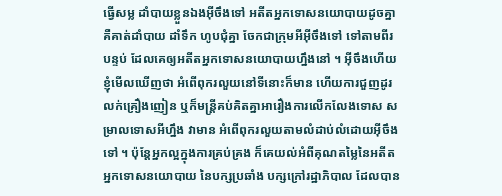ធ្វើសម្ល ដាំបាយខ្លួនឯងអ៊ីចឹងទៅ អតីតអ្នកទោសនយោបាយដូចគ្នា គឺគាត់ដាំបាយ ដាំទឹក ហូបជុំគ្នា ចែកជាក្រុមអីអ៊ីចឹងទៅ ទៅតាមពីរបន្ទប់ ដែលគេឲ្យអតីតអ្នកទោសនយោបាយហ្នឹងនៅ ។ អ៊ីចឹងហើយ ខ្ញុំមើលឃើញថា អំពើពុករលួយនៅទីនោះក៏មាន ហើយការជួញដូរ លក់គ្រឿងញៀន ឬក៏មន្រ្តីគប់គិតគ្នាអារឿងការលើកលែងទោស សម្រាលទោសអីហ្នឹង វាមាន អំពើពុករលួយតាមលំដាប់លំដោយអ៊ីចឹងទៅ ។ ប៉ុន្តែអ្នកល្អក្នុងការគ្រប់គ្រង ក៏គេយល់អំពីគុណតម្លៃនៃអតីតអ្នកទោសនយោបាយ នៃបក្សប្រឆាំង បក្សក្រៅរដ្ឋាភិបាល ដែលបាន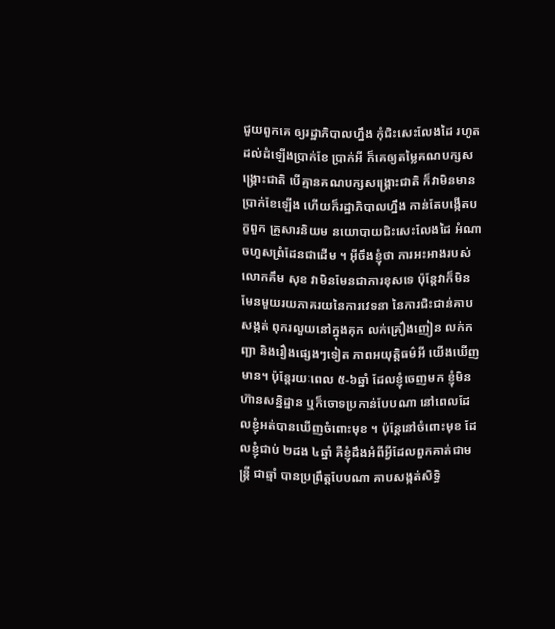ជួយពួកគេ ឲ្យរដ្ឋាភិបាលហ្នឹង កុំជិះសេះលែងដៃ រហូតដល់ដំឡើងប្រាក់ខែ ប្រាក់អី ក៏គេឲ្យតម្លៃគណបក្សសង្រ្គោះជាតិ បើគ្មានគណបក្សសង្រ្គោះជាតិ ក៏វាមិនមានប្រាក់ខែឡើង ហើយក៏រដ្ឋាភិបាលហ្នឹង កាន់តែបង្កើតបក្ខពួក គ្រួសារនិយម នយោបាយជិះសេះលែងដៃ អំណាចហួសព្រំដែនជាដើម ។ អ៊ីចឹងខ្ញុំថា ការអះអាងរបស់លោកគឹម សុខ វាមិនមែនជាការខុសទេ ប៉ុន្តែវាក៏មិនមែនមួយរយភាគរយនៃការវេទនា នៃការជិះជាន់គាបសង្កត់ ពុករលួយនៅក្នុងគុក លក់គ្រឿងញៀន លក់កញ្ឆា និងរឿងផ្សេងៗទៀត ភាពអយុត្តិធម៌អី យើងឃើញមាន។ ប៉ុន្តែរយៈពេល ៥-៦ឆ្នាំ ដែលខ្ញុំចេញមក ខ្ញុំមិនហ៊ានសន្និដ្ឋាន ឬក៏ចោទប្រកាន់បែបណា នៅពេលដែលខ្ញុំអត់បានឃើញចំពោះមុខ ។ ប៉ុន្តែនៅចំពោះមុខ ដែលខ្ញុំជាប់ ២ដង ៤ឆ្នាំ គឺខ្ញុំដឹងអំពីអ្វីដែលពួកគាត់ជាមន្រ្តី ជាឆ្មាំ បានប្រព្រឹត្តបែបណា គាបសង្កត់សិទ្ធិ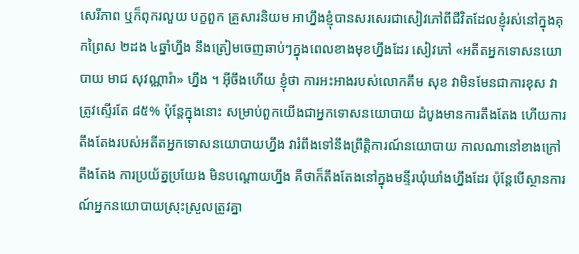សេរីភាព ឬក៏ពុករលួយ បក្ខពួក គ្រួសារនិយម អាហ្នឹងខ្ញុំបានសរសេរជាសៀវភៅពីជីវិតដែលខ្ញុំរស់នៅក្នុងគុកព្រៃស ២ដង ៤ឆ្នាំហ្នឹង នឹងត្រៀមចេញឆាប់ៗក្នុងពេលខាងមុខហ្នឹងដែរ សៀវភៅ «អតីតអ្នកទោសនយោបាយ មាជ សុវណ្ណារ៉ា» ហ្នឹង ។ អ៊ីចឹងហើយ ខ្ញុំថា ការអះអាងរបស់លោកគឹម សុខ វាមិនមែនជាការខុស វាត្រូវស្ទើរតែ ៨៥% ប៉ុន្តែក្នុងនោះ សម្រាប់ពួកយើងជាអ្នកទោសនយោបាយ ដំបូងមានការតឹងតែង ហើយការតឹងតែងរបស់អតីតអ្នកទោសនយោបាយហ្នឹង វារំពឹងទៅនឹងព្រឹត្តិការណ៍នយោបាយ កាលណានៅខាងក្រៅតឹងតែង ការប្រយ័ត្នប្រយែង មិនបណ្ដោយហ្នឹង គឺថាក៏តឹងតែងនៅក្នុងមន្ទីរឃុំឃាំងហ្នឹងដែរ ប៉ុន្តែបើស្ថានការណ៍អ្នកនយោបាយស្រុះស្រួលត្រូវគ្នា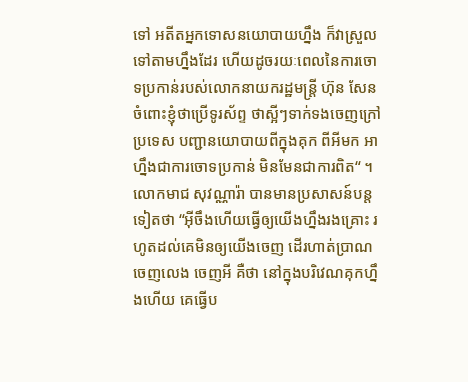ទៅ អតីតអ្នកទោសនយោបាយហ្នឹង ក៏វាស្រួលទៅតាមហ្នឹងដែរ ហើយដូចរយៈពេលនៃការចោទប្រកាន់របស់លោកនាយករដ្ឋមន្រ្តី ហ៊ុន សែន ចំពោះខ្ញុំថាប្រើទូរស័ព្ទ ថាស្អីៗទាក់ទងចេញក្រៅប្រទេស បញ្ជានយោបាយពីក្នុងគុក ពីអីមក អាហ្នឹងជាការចោទប្រកាន់ មិនមែនជាការពិត“ ។
លោកមាជ សុវណ្ណារ៉ា បានមានប្រសាសន៍បន្តទៀតថា “អ៊ីចឹងហើយធ្វើឲ្យយើងហ្នឹងរងគ្រោះ រហូតដល់គេមិនឲ្យយើងចេញ ដើរហាត់ប្រាណ ចេញលេង ចេញអី គឺថា នៅក្នុងបរិវេណគុកហ្នឹងហើយ គេធ្វើប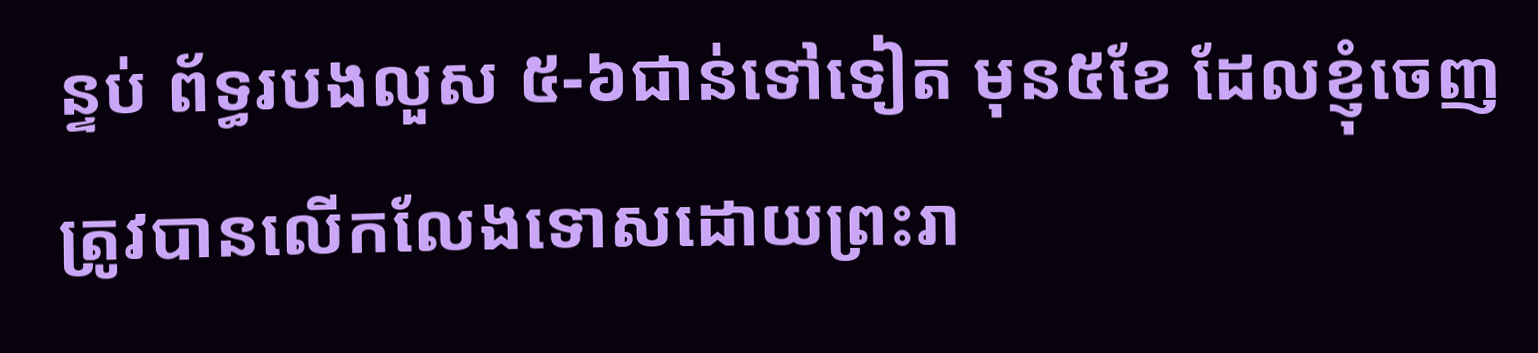ន្ទប់ ព័ទ្ធរបងលួស ៥-៦ជាន់ទៅទៀត មុន៥ខែ ដែលខ្ញុំចេញ ត្រូវបានលើកលែងទោសដោយព្រះរា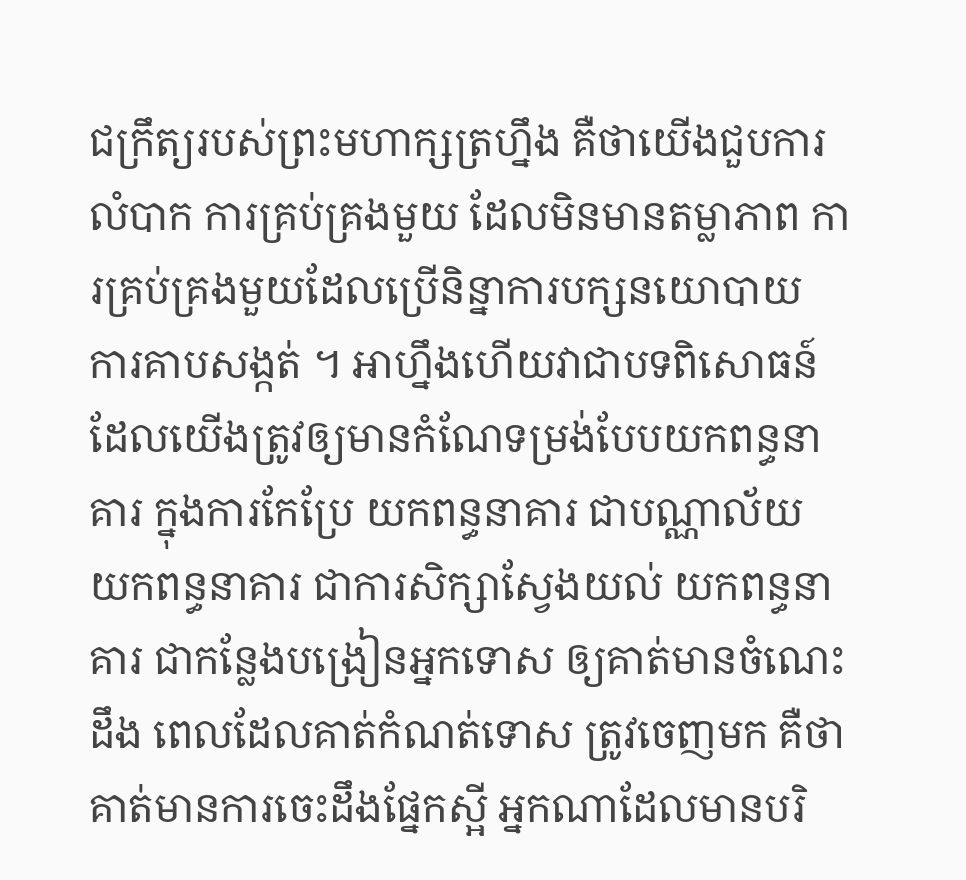ជក្រឹត្យរបស់ព្រះមហាក្សត្រហ្នឹង គឺថាយើងជួបការលំបាក ការគ្រប់គ្រងមួយ ដែលមិនមានតម្លាភាព ការគ្រប់គ្រងមួយដែលប្រើនិន្នាការបក្សនយោបាយ ការគាបសង្កត់ ។ អាហ្នឹងហើយវាជាបទពិសោធន៍ ដែលយើងត្រូវឲ្យមានកំណែទម្រង់បែបយកពន្ធនាគារ ក្នុងការកែប្រែ យកពន្ធនាគារ ជាបណ្ណាល័យ យកពន្ធនាគារ ជាការសិក្សាស្វែងយល់ យកពន្ធនាគារ ជាកន្លែងបង្រៀនអ្នកទោស ឲ្យគាត់មានចំណេះដឹង ពេលដែលគាត់កំណត់ទោស ត្រូវចេញមក គឺថា គាត់មានការចេះដឹងផ្នែកស្អី អ្នកណាដែលមានបរិ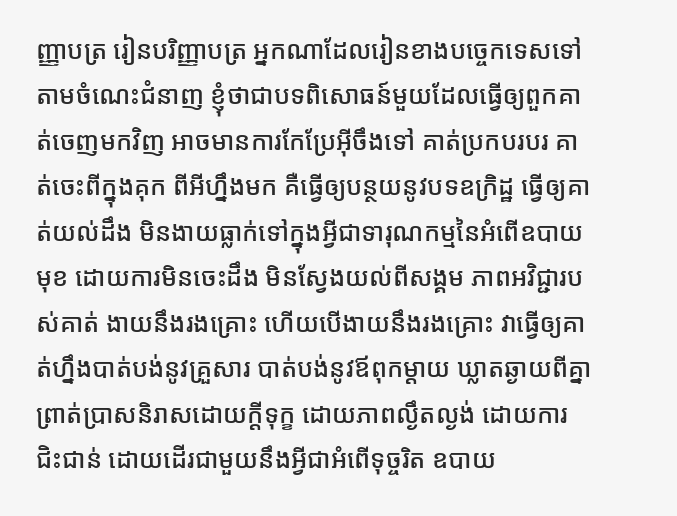ញ្ញាបត្រ រៀនបរិញ្ញាបត្រ អ្នកណាដែលរៀនខាងបច្ចេកទេសទៅតាមចំណេះជំនាញ ខ្ញុំថាជាបទពិសោធន៍មួយដែលធ្វើឲ្យពួកគាត់ចេញមកវិញ អាចមានការកែប្រែអ៊ីចឹងទៅ គាត់ប្រកបរបរ គាត់ចេះពីក្នុងគុក ពីអីហ្នឹងមក គឺធ្វើឲ្យបន្ថយនូវបទឧក្រិដ្ឋ ធ្វើឲ្យគាត់យល់ដឹង មិនងាយធ្លាក់ទៅក្នុងអ្វីជាទារុណកម្មនៃអំពើឧបាយមុខ ដោយការមិនចេះដឹង មិនស្វែងយល់ពីសង្គម ភាពអវិជ្ជារបស់គាត់ ងាយនឹងរងគ្រោះ ហើយបើងាយនឹងរងគ្រោះ វាធ្វើឲ្យគាត់ហ្នឹងបាត់បង់នូវគ្រួសារ បាត់បង់នូវឪពុកម្ដាយ ឃ្លាតឆ្ងាយពីគ្នា ព្រាត់ប្រាសនិរាសដោយក្ដីទុក្ខ ដោយភាពល្ងឹតល្ងង់ ដោយការជិះជាន់ ដោយដើរជាមួយនឹងអ្វីជាអំពើទុច្ចរិត ឧបាយ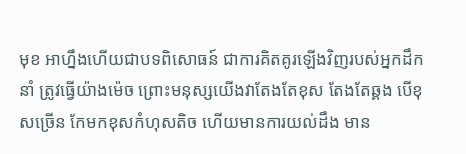មុខ អាហ្នឹងហើយជាបទពិសោធន៍ ជាការគិតគូរឡើងវិញរបស់អ្នកដឹកនាំ ត្រូវធ្វើយ៉ាងម៉េច ព្រោះមនុស្សយើងវាតែងតែខុស តែងតែឆ្គង បើខុសច្រើន កែមកខុសកំហុសតិច ហើយមានការយល់ដឹង មាន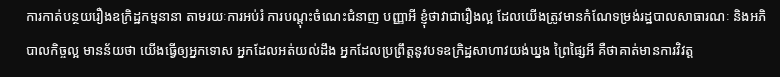ការកាត់បន្ថយរឿងឧក្រិដ្ឋកម្មនានា តាមរយៈការអប់រំ ការបណ្ដុះចំណេះជំនាញ បញ្ញាអី ខ្ញុំថាវាជារឿងល្អ ដែលយើងត្រូវមានកំណែទម្រង់រដ្ឋបាលសាធារណៈ និងអភិបាលកិច្ចល្អ មានន័យថា យើងធ្វើឲ្យអ្នកទោស អ្នកដែលអត់យល់ដឹង អ្នកដែលប្រព្រឹត្តនូវបទឧក្រិដ្ឋសាហាវយង់ឃ្នង ព្រៃផ្សៃអី គឺថាគាត់មានការវិវត្ត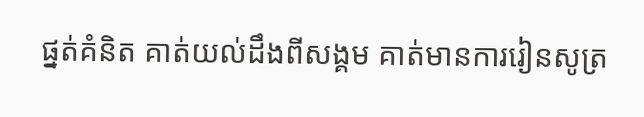ផ្នត់គំនិត គាត់យល់ដឹងពីសង្គម គាត់មានការរៀនសូត្រ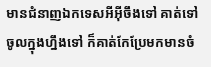មានជំនាញឯកទេសអីអ៊ីចឹងទៅ គាត់ទៅចូលក្នុងហ្នឹងទៅ ក៏គាត់កែប្រែមកមានចំ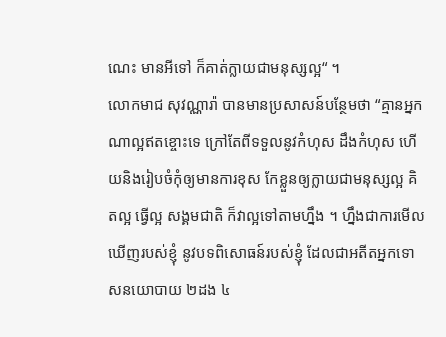ណេះ មានអីទៅ ក៏គាត់ក្លាយជាមនុស្សល្អ“ ។
លោកមាជ សុវណ្ណារ៉ា បានមានប្រសាសន៍បន្ថែមថា “គ្មានអ្នកណាល្អឥតខ្ចោះទេ ក្រៅតែពីទទួលនូវកំហុស ដឹងកំហុស ហើយនិងរៀបចំកុំឲ្យមានការខុស កែខ្លួនឲ្យក្លាយជាមនុស្សល្អ គិតល្អ ធ្វើល្អ សង្គមជាតិ ក៏វាល្អទៅតាមហ្នឹង ។ ហ្នឹងជាការមើលឃើញរបស់ខ្ញុំ នូវបទពិសោធន៍របស់ខ្ញុំ ដែលជាអតីតអ្នកទោសនយោបាយ ២ដង ៤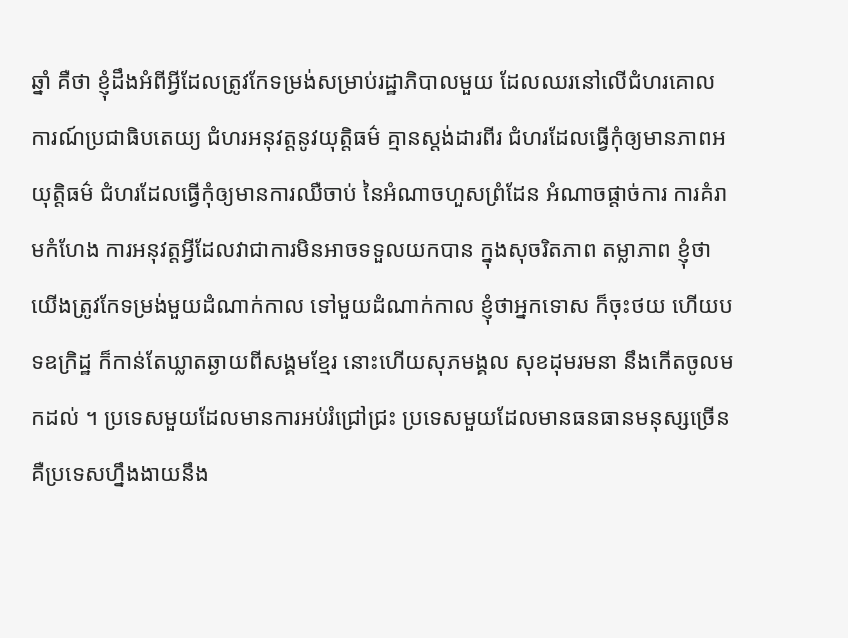ឆ្នាំ គឺថា ខ្ញុំដឹងអំពីអ្វីដែលត្រូវកែទម្រង់សម្រាប់រដ្ឋាភិបាលមួយ ដែលឈរនៅលើជំហរគោលការណ៍ប្រជាធិបតេយ្យ ជំហរអនុវត្តនូវយុត្តិធម៌ គ្មានស្ដង់ដារពីរ ជំហរដែលធ្វើកុំឲ្យមានភាពអយុត្តិធម៌ ជំហរដែលធ្វើកុំឲ្យមានការឈឺចាប់ នៃអំណាចហួសព្រំដែន អំណាចផ្ដាច់ការ ការគំរាមកំហែង ការអនុវត្តអ្វីដែលវាជាការមិនអាចទទួលយកបាន ក្នុងសុចរិតភាព តម្លាភាព ខ្ញុំថាយើងត្រូវកែទម្រង់មួយដំណាក់កាល ទៅមួយដំណាក់កាល ខ្ញុំថាអ្នកទោស ក៏ចុះថយ ហើយបទឧក្រិដ្ឋ ក៏កាន់តែឃ្លាតឆ្ងាយពីសង្គមខ្មែរ នោះហើយសុភមង្គល សុខដុមរមនា នឹងកើតចូលមកដល់ ។ ប្រទេសមួយដែលមានការអប់រំជ្រៅជ្រះ ប្រទេសមួយដែលមានធនធានមនុស្សច្រើន គឺប្រទេសហ្នឹងងាយនឹង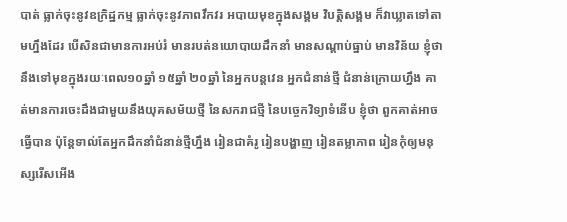បាត់ ធ្លាក់ចុះនូវឧក្រិដ្ឋកម្ម ធ្លាក់ចុះនូវភាពវឹកវរ អបាយមុខក្នុងសង្គម វិបត្តិសង្គម ក៏វាឃ្លាតទៅតាមហ្នឹងដែរ បើសិនជាមានការអប់រំ មានរបត់នយោបាយដឹកនាំ មានសណ្ដាប់ធ្នាប់ មានវិន័យ ខ្ញុំថា នឹងទៅមុខក្នុងរយៈពេល១០ឆ្នាំ ១៥ឆ្នាំ ២០ឆ្នាំ នៃអ្នកបន្តវេន អ្នកជំនាន់ថ្មី ជំនាន់ក្រោយហ្នឹង គាត់មានការចេះដឹងជាមួយនឹងយុគសម័យថ្មី នៃសករាជថ្មី នៃបច្ចេកវិទ្យាទំនើប ខ្ញុំថា ពួកគាត់អាចធ្វើបាន ប៉ុន្តែទាល់តែអ្នកដឹកនាំជំនាន់ថ្មីហ្នឹង រៀនជាគំរូ រៀនបង្ហាញ រៀនតម្លាភាព រៀនកុំឲ្យមនុស្សរើសអើង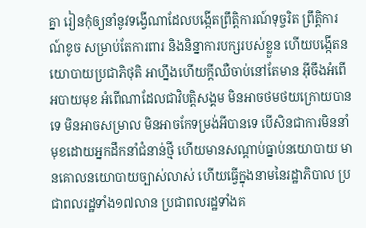គ្នា រៀនកុំឲ្យនាំនូវទង្វើណាដែលបង្កើតព្រឹត្តិការណ៍ទុច្ចរិត ព្រឹត្តិការណ៍ខូច សម្រាប់តែការពារ និងនិន្នាការបក្សរបស់ខ្លួន ហើយបង្កើតនយោបាយប្រជាភិថុតិ អាហ្នឹងហើយក្ដីឈឺចាប់នៅតែមាន អ៊ីចឹងអំពើអបាយមុខ អំពើណាដែលជាវិបត្តិសង្គម មិនអាចថមថយក្រោយបានទេ មិនអាចសម្រាល មិនអាចកែទម្រង់អីបានទេ បើសិនជាការមិននាំមុខដោយអ្នកដឹកនាំជំនាន់ថ្មី ហើយមានសណ្ដាប់ធ្នាប់នយោបាយ មានគោលនយោបាយច្បាស់លាស់ ហើយធ្វើក្នុងនាមនៃរដ្ឋាភិបាល ប្រជាពលរដ្ឋទាំង១៧លាន ប្រជាពលរដ្ឋទាំងគ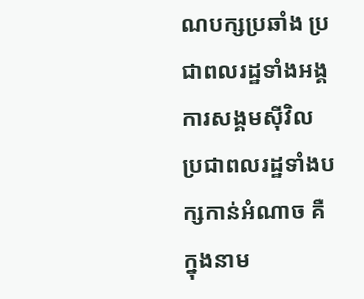ណបក្សប្រឆាំង ប្រជាពលរដ្ឋទាំងអង្គការសង្គមស៊ីវិល ប្រជាពលរដ្ឋទាំងបក្សកាន់អំណាច គឺក្នុងនាម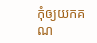កុំឲ្យយកគណ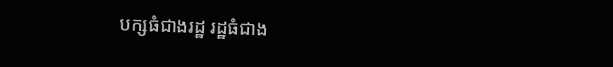បក្សធំជាងរដ្ឋ រដ្ឋធំជាង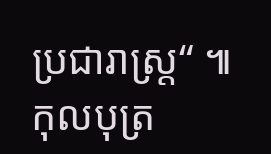ប្រជារាស្រ្ត“ ៕ កុលបុត្រ